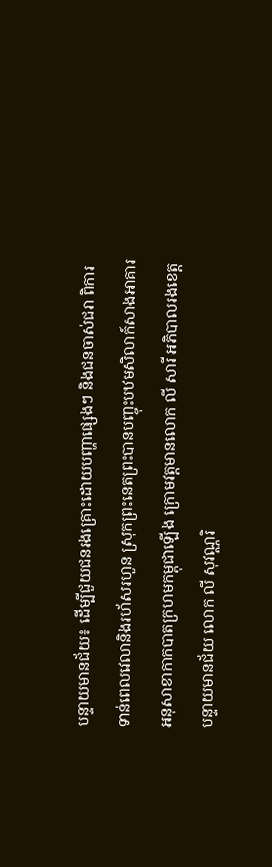បន្ទាយមានជ័យ៖ ដើម្បីជួយជនរងគ្រោះដោយបញ្ហាផ្សេងៗ និងជនចាស់ជរា ពិការទាន់ពេលវេលានិងរហ័សរហួន ស្រុកព្រះនេតព្រះបានបញ្ចុះបឋមសិលាក៍សាងអាគារអនុសាខាកាកបាតក្រហមកម្ពុជាឡើង ក្រោមវត្តមានលោក លី សារី អភិបាលរងខេត្តបន្ទាយមានជ័យ លោក លី សុវណ្ណរិ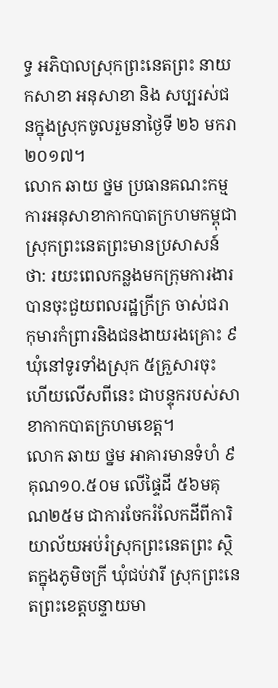ទ្ធ អភិបាលស្រុកព្រះនេតព្រះ នាយកសាខា អនុសាខា និង សប្បរស់ជនក្នុងស្រុកចូលរួមនាថ្ងៃទី ២៦ មករា ២០១៧។
លោក ឆាយ ថ្នម ប្រធានគណះកម្មការអនុសាខាកាកបាតក្រហមកម្ពុជាស្រុកព្រះនេតព្រះមានប្រសាសន៍ថា: រយះពេលកន្លងមកក្រុមការងារបានចុះជួយពលរដ្ឋក្រីក្រ ចាស់ជរា កុមារកំព្រារនិងជនងាយរងគ្រោះ ៩ឃុំនៅទូរទាំងស្រុក ៥គ្រួសារចុះ ហើយលើសពីនេះ ជាបន្ទុករបស់សាខាកាកបាតក្រហមខេត្ត។
លោក ឆាយ ថ្នម អាគារមានទំហំ ៩ គុណ១០.៥០ម លើផ្ទៃដី ៥៦មគុណ២៥ម ជាការចែករំលែកដីពីការិយាល័យអប់រំស្រុកព្រះនេតព្រះ ស្ថិតក្នុងភូមិចក្រី ឃុំជប់វារី ស្រុកព្រះនេតព្រះខេត្តបន្ទាយមា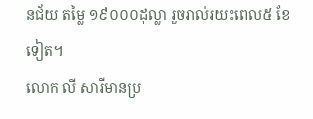នជ័យ តម្លៃ ១៩០០០ដុល្លា រួចរាល់រយះពេល៥ ខែទៀត។
លោក លី សារីមានប្រ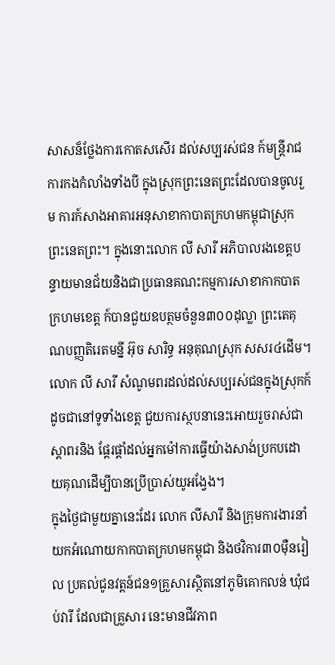សាសន៏ថ្លែងការកោតសសើរ ដល់សប្បរស់ជន ក៍មន្ត្រីរាជការកងកំលាំងទាំងបី ក្នុងស្រុកព្រះនេតព្រះដែលបានចូលរួម ការក៍សាងអាគារអនុសាខាកាបាតក្រហមកម្ពុជាស្រុកព្រះនេតព្រះ។ ក្នុងនោះលោក លី សារី អភិបាលរងខេត្តបន្ទាយមានជ័យនិងជាប្រធានគណះកម្មការសាខាកាកបាតក្រហមខេត្ត ក៍បានជួយឧបត្ថមចំនួន៣០០ដុល្លា ព្រះតេគុណបញ្ញតិរេតមន្នី អ៊ុច សារិទ្ធ អនុគុណស្រុក សសរ៤ដើម។
លោក លី សារី សំណូមពរដល់ដល់សប្បរស់ជនក្នុងស្រុកក៍ដូចជានៅទូទាំងខេត្ត ជួយការស្ថបនានេះអោយរួចរាស់ជាស្ដាពរនិង ផ្ដែរផ្ដាំដល់អ្នកម៉ៅការធ្វើយ៉ាងសាង់ប្រកបដោយគុណដើម្បីបានប្រើប្រាស់យូអង្វែង។
ក្នុងថ្ងៃជាមួយគ្នានេះដែរ លោក លីសារី និងក្រុមការងារនាំយកអំណោយកាកបាតក្រហមកម្ពុជា និងថវិការ៣០ម៉ឺនរៀល ប្រគល់ជូនវត្តន៍ជន១គ្រួសារស្ថិតនៅភូមិគោកលន់ ឃុំជប់វារី ដែលជាគ្រួសារ នេះមានជីវភាព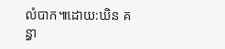លំបាក៕ដោយ:ឃិន គន្ធា